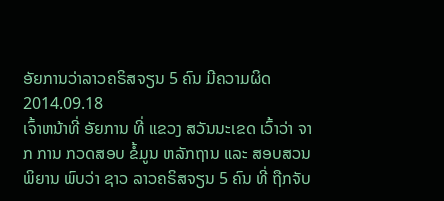ອັຍການວ່າລາວຄຣິສຈຽນ 5 ຄົນ ມີຄວາມຜິດ
2014.09.18
ເຈົ້າຫນ້າທີ່ ອັຍການ ທີ່ ແຂວງ ສວັນນະເຂດ ເວົ້າວ່າ ຈາກ ການ ກວດສອບ ຂໍ້ມູນ ຫລັກຖານ ແລະ ສອບສວນ ພິຍານ ພົບວ່າ ຊາວ ລາວຄຣິສຈຽນ 5 ຄົນ ທີ່ ຖືກຈັບ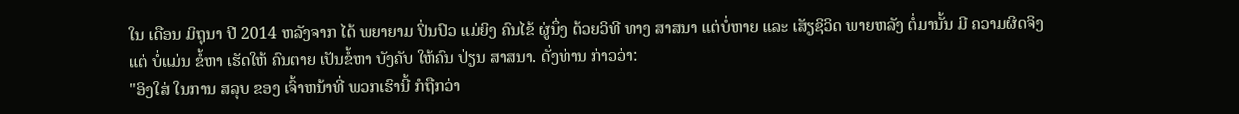ໃນ ເດືອນ ມິຖຸນາ ປີ 2014 ຫລັງຈາກ ໄດ້ ພຍາຍາມ ປິ່ນປົວ ແມ່ຍິງ ຄົນໄຂ້ ຜູ່ນຶ່ງ ດ້ວຍວິທີ ທາງ ສາສນາ ແຕ່ບໍ່ຫາຍ ແລະ ເສັຽຊິວິດ ພາຍຫລັງ ຕໍ່ມານັ້ນ ມີ ຄວາມຜິດຈິງ ແຕ່ ບໍ່ແມ່ນ ຂໍ້ຫາ ເຮັດໃຫ້ ຄົນຕາຍ ເປັນຂໍ້ຫາ ບັງຄັບ ໃຫ້ຄົນ ປ່ຽນ ສາສນາ. ດັ່ງທ່ານ ກ່າວວ່າ:
"ອິງໃສ່ ໃນການ ສລຸບ ຂອງ ເຈົ້າຫນ້າທີ່ ພວກເຮົານີ້ ກໍຖືກວ່າ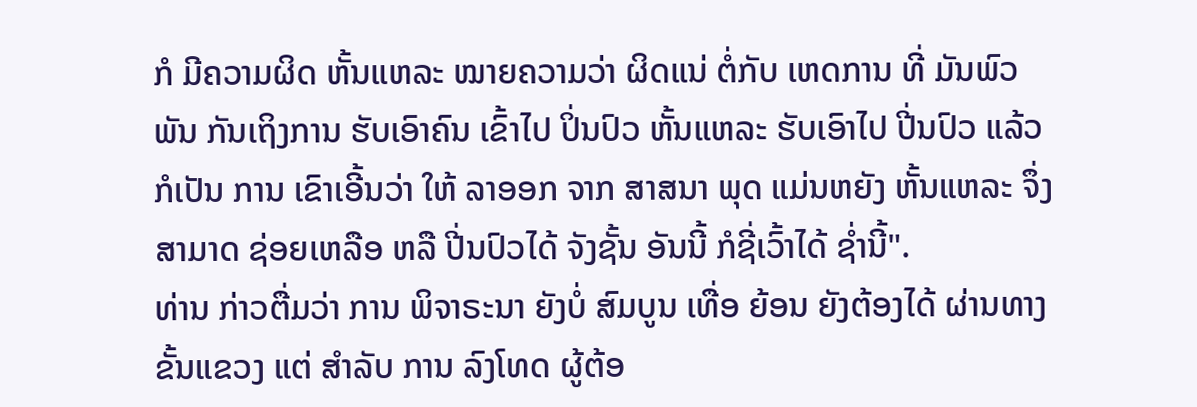ກໍ ມີຄວາມຜິດ ຫັ້ນແຫລະ ໝາຍຄວາມວ່າ ຜິດແນ່ ຕໍ່ກັບ ເຫດການ ທີ່ ມັນພົວພັນ ກັນເຖິງການ ຮັບເອົາຄົນ ເຂົ້າໄປ ປິ່ນປົວ ຫັ້ນແຫລະ ຮັບເອົາໄປ ປີ່ນປົວ ແລ້ວ ກໍເປັນ ການ ເຂົາເອີ້ນວ່າ ໃຫ້ ລາອອກ ຈາກ ສາສນາ ພຸດ ແມ່ນຫຍັງ ຫັ້ນແຫລະ ຈຶ່ງ ສາມາດ ຊ່ອຍເຫລືອ ຫລື ປີ່ນປົວໄດ້ ຈັງຊັ້ນ ອັນນີ້ ກໍຊີ່ເວົ້າໄດ້ ຊ່ຳນີ້".
ທ່ານ ກ່າວຕື່ມວ່າ ການ ພິຈາຣະນາ ຍັງບໍ່ ສົມບູນ ເທື່ອ ຍ້ອນ ຍັງຕ້ອງໄດ້ ຜ່ານທາງ ຂັ້ນແຂວງ ແຕ່ ສຳລັບ ການ ລົງໂທດ ຜູ້ຕ້ອ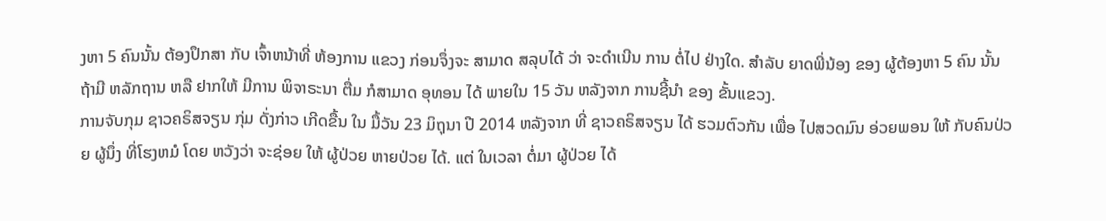ງຫາ 5 ຄົນນັ້ນ ຕ້ອງປຶກສາ ກັບ ເຈົ້າຫນ້າທີ່ ຫ້ອງການ ແຂວງ ກ່ອນຈຶ່ງຈະ ສາມາດ ສລຸບໄດ້ ວ່າ ຈະດຳເນີນ ການ ຕໍ່ໄປ ຢ່າງໃດ. ສຳລັບ ຍາດພີ່ນ້ອງ ຂອງ ຜູ້ຕ້ອງຫາ 5 ຄົນ ນັ້ນ ຖ້າມີ ຫລັກຖານ ຫລື ຢາກໃຫ້ ມີການ ພິຈາຣະນາ ຕື່ມ ກໍສາມາດ ອຸທອນ ໄດ້ ພາຍໃນ 15 ວັນ ຫລັງຈາກ ການຊີ້ນຳ ຂອງ ຂັ້ນແຂວງ.
ການຈັບກຸມ ຊາວຄຣິສຈຽນ ກຸ່ມ ດັ່ງກ່າວ ເກີດຂື້ນ ໃນ ມື້ວັນ 23 ມິຖຸນາ ປີ 2014 ຫລັງຈາກ ທີ່ ຊາວຄຣິສຈຽນ ໄດ້ ຮວມຕົວກັນ ເພື່ອ ໄປສວດມົນ ອ່ວຍພອນ ໃຫ້ ກັບຄົນປ່ວຍ ຜູ້ນຶ່ງ ທີ່ໂຮງຫມໍ ໂດຍ ຫວັງວ່າ ຈະຊ່ອຍ ໃຫ້ ຜູ້ປ່ວຍ ຫາຍປ່ວຍ ໄດ້. ແຕ່ ໃນເວລາ ຕໍ່ມາ ຜູ້ປ່ວຍ ໄດ້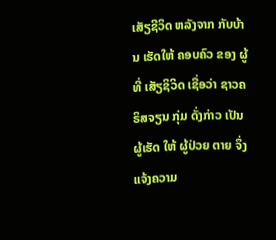ເສັຽຊີວິດ ຫລັງຈາກ ກັບບ້ານ ເຮັດໃຫ້ ຄອບຄົວ ຂອງ ຜູ້ທີ່ ເສັຽຊິວິດ ເຊື່ອວ່າ ຊາວຄຣິສຈຽນ ກຸ່ມ ດັ່ງກ່າວ ເປັນຜູ້ເຮັດ ໃຫ້ ຜູ້ປ່ວຍ ຕາຍ ຈຶ່ງ ແຈ້ງຄວາມ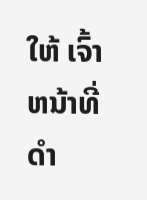ໃຫ້ ເຈົ້າຫນ້າທີ່ ດຳ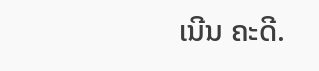ເນີນ ຄະດີ.